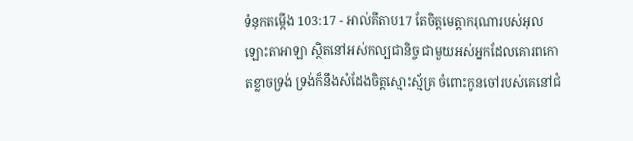ទំនុកតម្កើង 103:17 - អាល់គីតាប17 តែចិត្តមេត្តាករុណារបស់អុលឡោះតាអាឡា ស្ថិតនៅអស់កល្បជានិច្ច ជាមួយអស់អ្នកដែលគោរពកោតខ្លាចទ្រង់ ទ្រង់ក៏នឹងសំដែងចិត្តស្មោះស្ម័គ្រ ចំពោះកូនចៅរបស់គេនៅជំ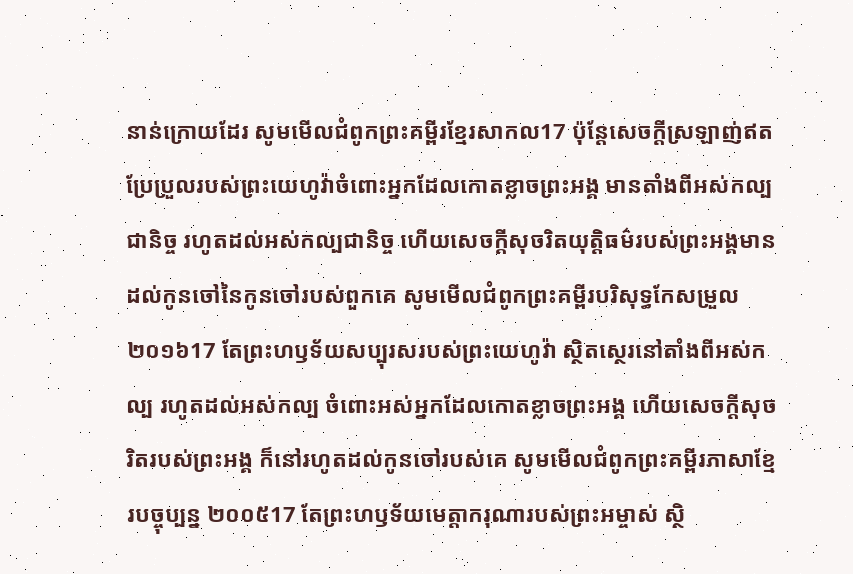នាន់ក្រោយដែរ សូមមើលជំពូកព្រះគម្ពីរខ្មែរសាកល17 ប៉ុន្តែសេចក្ដីស្រឡាញ់ឥតប្រែប្រួលរបស់ព្រះយេហូវ៉ាចំពោះអ្នកដែលកោតខ្លាចព្រះអង្គ មានតាំងពីអស់កល្បជានិច្ច រហូតដល់អស់កល្បជានិច្ច ហើយសេចក្ដីសុចរិតយុត្តិធម៌របស់ព្រះអង្គមានដល់កូនចៅនៃកូនចៅរបស់ពួកគេ សូមមើលជំពូកព្រះគម្ពីរបរិសុទ្ធកែសម្រួល ២០១៦17 តែព្រះហឫទ័យសប្បុរសរបស់ព្រះយេហូវ៉ា ស្ថិតស្ថេរនៅតាំងពីអស់កល្ប រហូតដល់អស់កល្ប ចំពោះអស់អ្នកដែលកោតខ្លាចព្រះអង្គ ហើយសេចក្ដីសុចរិតរបស់ព្រះអង្គ ក៏នៅរហូតដល់កូនចៅរបស់គេ សូមមើលជំពូកព្រះគម្ពីរភាសាខ្មែរបច្ចុប្បន្ន ២០០៥17 តែព្រះហឫទ័យមេត្តាករុណារបស់ព្រះអម្ចាស់ ស្ថិ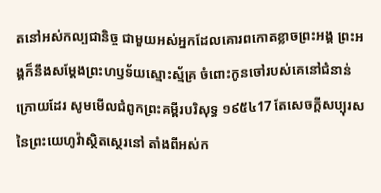តនៅអស់កល្បជានិច្ច ជាមួយអស់អ្នកដែលគោរពកោតខ្លាចព្រះអង្គ ព្រះអង្គក៏នឹងសម្តែងព្រះហឫទ័យស្មោះស្ម័គ្រ ចំពោះកូនចៅរបស់គេនៅជំនាន់ក្រោយដែរ សូមមើលជំពូកព្រះគម្ពីរបរិសុទ្ធ ១៩៥៤17 តែសេចក្ដីសប្បុរសនៃព្រះយេហូវ៉ាស្ថិតស្ថេរនៅ តាំងពីអស់ក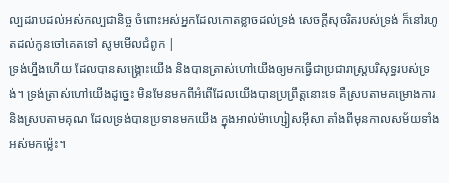ល្បដរាបដល់អស់កល្បជានិច្ច ចំពោះអស់អ្នកដែលកោតខ្លាចដល់ទ្រង់ សេចក្ដីសុចរិតរបស់ទ្រង់ ក៏នៅរហូតដល់កូនចៅគេតទៅ សូមមើលជំពូក |
ទ្រង់ហ្នឹងហើយ ដែលបានសង្គ្រោះយើង និងបានត្រាស់ហៅយើងឲ្យមកធ្វើជាប្រជារាស្ដ្របរិសុទ្ធរបស់ទ្រង់។ ទ្រង់ត្រាស់ហៅយើងដូច្នេះ មិនមែនមកពីអំពើដែលយើងបានប្រព្រឹត្ដនោះទេ គឺស្របតាមគម្រោងការ និងស្របតាមគុណ ដែលទ្រង់បានប្រទានមកយើង ក្នុងអាល់ម៉ាហ្សៀសអ៊ីសា តាំងពីមុនកាលសម័យទាំងអស់មកម៉្លេះ។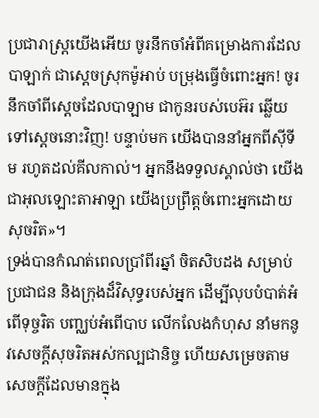ប្រជារាស្ត្រយើងអើយ ចូរនឹកចាំអំពីគម្រោងការដែលបាឡាក់ ជាស្ដេចស្រុកម៉ូអាប់ បម្រុងធ្វើចំពោះអ្នក! ចូរនឹកចាំពីស្ដេចដែលបាឡាម ជាកូនរបស់បេអ៊រ ឆ្លើយទៅស្ដេចនោះវិញ! បន្ទាប់មក យើងបាននាំអ្នកពីស៊ីទីម រហូតដល់គីលកាល់។ អ្នកនឹងទទួលស្គាល់ថា យើងជាអុលឡោះតាអាឡា យើងប្រព្រឹត្តចំពោះអ្នកដោយសុចរិត»។
ទ្រង់បានកំណត់ពេលប្រាំពីរឆ្នាំ ចិតសិបដង សម្រាប់ប្រជាជន និងក្រុងដ៏វិសុទ្ធរបស់អ្នក ដើម្បីលុបបំបាត់អំពើទុច្ចរិត បញ្ឈប់អំពើបាប លើកលែងកំហុស នាំមកនូវសេចក្ដីសុចរិតអស់កល្បជានិច្ច ហើយសម្រេចតាមសេចក្ដីដែលមានក្នុង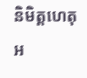និមិត្តហេតុអ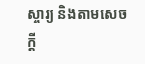ស្ចារ្យ និងតាមសេចក្ដី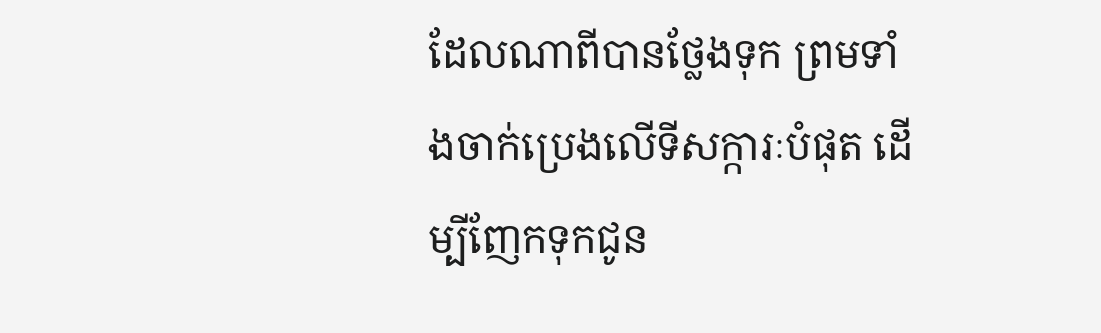ដែលណាពីបានថ្លែងទុក ព្រមទាំងចាក់ប្រេងលើទីសក្ការៈបំផុត ដើម្បីញែកទុកជូន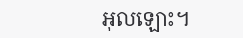អុលឡោះ។